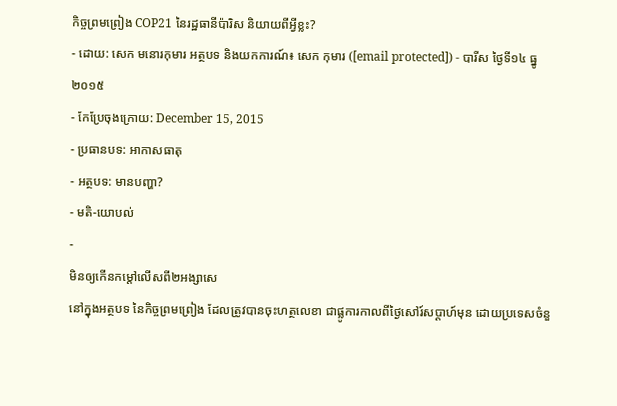កិច្ចព្រមព្រៀង COP21 នៃរដ្ឋធានីប៉ារិស និយាយពីអ្វីខ្លះ?
- ដោយ: សេក មនោរកុមារ អត្ថបទ និងយកការណ៍៖ សេក កុមារ ([email protected]) - បារីស ថ្ងៃទី១៤ ធ្នូ២០១៥
- កែប្រែចុងក្រោយ: December 15, 2015
- ប្រធានបទ: អាកាសធាតុ
- អត្ថបទ: មានបញ្ហា?
- មតិ-យោបល់
-
មិនឲ្យកើនកម្ដៅលើសពី២អង្សាសេ
នៅក្នុងអត្ថបទ នៃកិច្ចព្រមព្រៀង ដែលត្រូវបានចុះហត្ថលេខា ជាផ្លូការកាលពីថ្ងៃសៅរ៍សប្ដាហ៍មុន ដោយប្រទេសចំនួ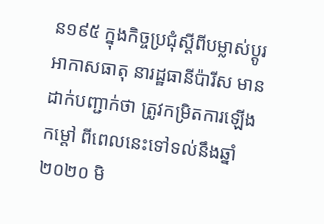ន១៩៥ ក្នុងកិច្ចប្រជុំស្ដីពីបម្លាស់ប្ដូរអាកាសធាតុ នារដ្ឋធានីប៉ារីស មានដាក់បញ្ជាក់ថា ត្រូវកម្រិតការឡើងកម្ដៅ ពីពេលនេះទៅទល់នឹងឆ្នាំ២០២០ មិ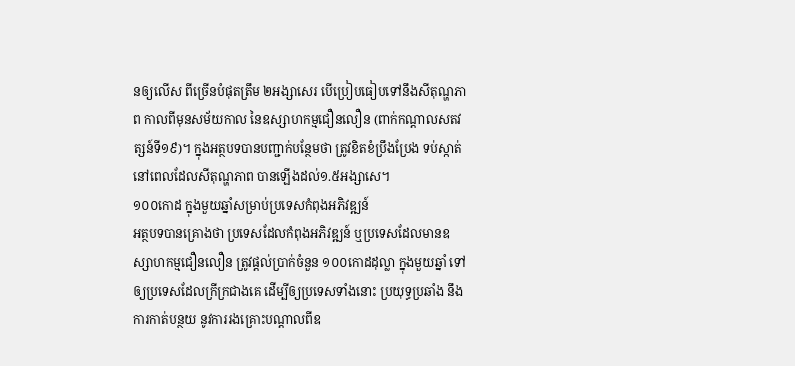នឲ្យលើស ពីច្រើនបំផុតត្រឹម ២អង្សាសេរ បើប្រៀបធៀបទៅនឹងសីតុណ្ហភាព កាលពីមុនសម័យកាល នៃឧស្សាហកម្មជឿនលឿន (ពាក់កណ្ដាលសតវត្សន៍ទី១៩)។ ក្នុងអត្ថបទបានបញ្ជាក់បន្ថែមថា ត្រូវខិតខំប្រឹងប្រែង ទប់ស្កាត់នៅពេលដែលសីតុណ្ហភាព បានឡើងដល់១.៥អង្សាសេ។
១០០កោដ ក្នុងមួយឆ្នាំសម្រាប់ប្រទេសកំពុងអភិវឌ្ឍន៍
អត្ថបទបានគ្រោងថា ប្រទេសដែលកំពុងអភិវឌ្ឍន៍ ឬប្រទេសដែលមានឧស្សាហកម្មជឿនលឿន ត្រូវផ្ដល់ប្រាក់ចំនួន ១០០កោដដុល្លា ក្នុងមួយឆ្នាំ ទៅឲ្យប្រទេសដែលក្រីក្រជាងគេ ដើម្បីឲ្យប្រទេសទាំងនោះ ប្រយុទ្ធប្រឆាំង នឹងការកាត់បន្ថយ នូវការរងគ្រោះបណ្ដាលពីឧ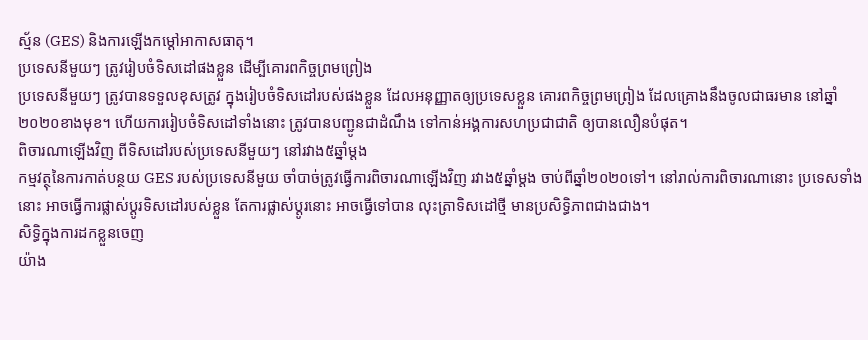ស្ម័ន (GES) និងការឡើងកម្ដៅអាកាសធាតុ។
ប្រទេសនីមួយៗ ត្រូវរៀបចំទិសដៅផងខ្លួន ដើម្បីគោរពកិច្ចព្រមព្រៀង
ប្រទេសនីមួយៗ ត្រូវបានទទួលខុសត្រូវ ក្នុងរៀបចំទិសដៅរបស់ផងខ្លួន ដែលអនុញ្ញាតឲ្យប្រទេសខ្លួន គោរពកិច្ចព្រមព្រៀង ដែលគ្រោងនឹងចូលជាធរមាន នៅឆ្នាំ២០២០ខាងមុខ។ ហើយការរៀបចំទិសដៅទាំងនោះ ត្រូវបានបញ្ជូនជាដំណឹង ទៅកាន់អង្គការសហប្រជាជាតិ ឲ្យបានលឿនបំផុត។
ពិចារណាឡើងវិញ ពីទិសដៅរបស់ប្រទេសនីមួយៗ នៅរវាង៥ឆ្នាំម្ដង
កម្មវត្ថុនៃការកាត់បន្ថយ GES របស់ប្រទេសនីមួយ ចាំបាច់ត្រូវធ្វើការពិចារណាឡើងវិញ រវាង៥ឆ្នាំម្ដង ចាប់ពីឆ្នាំ២០២០ទៅ។ នៅរាល់ការពិចារណានោះ ប្រទេសទាំងនោះ អាចធ្វើការផ្លាស់ប្ដូរទិសដៅរបស់ខ្លួន តែការផ្លាស់ប្ដូរនោះ អាចធ្វើទៅបាន លុះត្រាទិសដៅថ្មី មានប្រសិទ្ធិភាពជាងជាង។
សិទ្ធិក្នុងការដកខ្លួនចេញ
យ៉ាង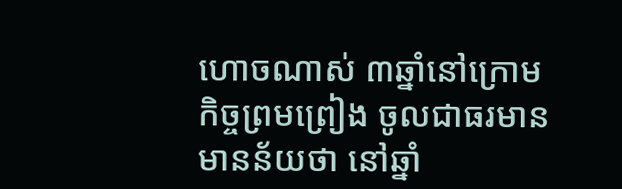ហោចណាស់ ៣ឆ្នាំនៅក្រោមកិច្ចព្រមព្រៀង ចូលជាធរមាន មានន័យថា នៅឆ្នាំ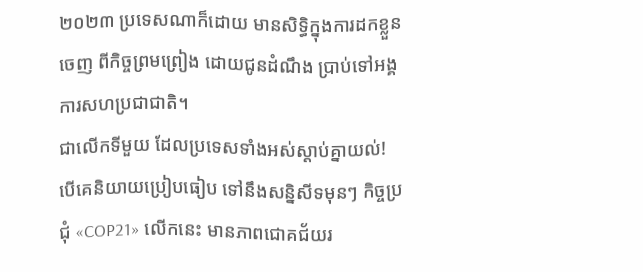២០២៣ ប្រទេសណាក៏ដោយ មានសិទ្ធិក្នុងការដកខ្លួនចេញ ពីកិច្ចព្រមព្រៀង ដោយជូនដំណឹង ប្រាប់ទៅអង្គការសហប្រជាជាតិ។
ជាលើកទីមួយ ដែលប្រទេសទាំងអស់ស្ដាប់គ្នាយល់!
បើគេនិយាយប្រៀបធៀប ទៅនឹងសន្និសីទមុនៗ កិច្ចប្រជុំ «COP21» លើកនេះ មានភាពជោគជ័យរ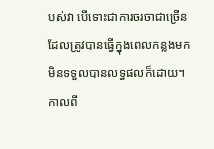បស់វា បើទោះជាការចរចាជាច្រើន ដែលត្រូវបានធ្វើក្នុងពេលកន្លងមក មិនទទួលបានលទ្ធផលក៏ដោយ។ កាលពី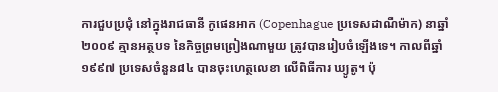ការជួបប្រជុំ នៅក្នុងរាជធានី កូផេនអាក (Copenhague ប្រទេសដាណឺម៉ាក) នាឆ្នាំ២០០៩ គ្មានអត្ថបទ នៃកិច្ចព្រមព្រៀងណាមួយ ត្រូវបានរៀបចំឡើងទេ។ កាលពីឆ្នាំ១៩៩៧ ប្រទេសចំនួន៨៤ បានចុះហេត្ថលេខា លើពិធីការ ឃ្យូតូ។ ប៉ុ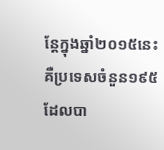ន្តែក្នុងឆ្នាំ២០១៥នេះ គឺប្រទេសចំនួន១៩៥ ដែលបា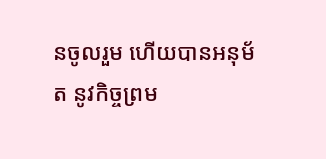នចូលរួម ហើយបានអនុម័ត នូវកិច្ចព្រម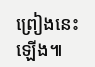ព្រៀងនេះឡើង៕